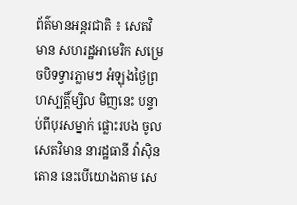ព័ត៌មានអន្តរជាតិ ៖ សេតវិមាន សហរដ្ឋអាមេរិក សម្រេចបិទទ្វារភ្លាមៗ អំឡុងថ្ងៃព្រហស្បត្តិ៍ម្សិល មិញនេះ បន្ទាប់ពីបុរសម្នាក់ ផ្លោះរបង ចូល សេតវិមាន នារដ្ឋធានី វ៉ាស៊ិនតោន នេះបើយោងតាម សេ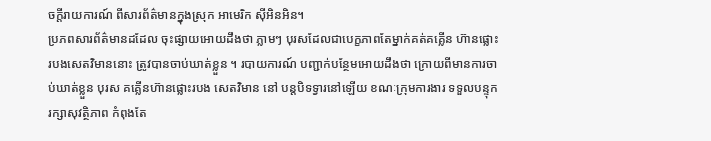ចក្តីរាយការណ៍ ពីសារព័ត៌មានក្នុងស្រុក អាមេរិក ស៊ីអិនអិន។
ប្រភពសារព័ត៌មានដដែល ចុះផ្សាយអោយដឹងថា ភ្លាមៗ បុរសដែលជាបេក្ខភាពតែម្នាក់គត់គគ្លើន ហ៊ានផ្លោះរបងសេតវិមាននោះ ត្រូវបានចាប់ឃាត់ខ្លួន ។ របាយការណ៍ បញ្ជាក់បន្ថែមអោយដឹងថា ក្រោយពីមានការចាប់ឃាត់ខ្លួន បុរស គគ្លើនហ៊ានផ្លោះរបង សេតវិមាន នៅ បន្តបិទទ្វារនៅឡើយ ខណៈក្រុមការងារ ទទួលបន្ទុករក្សាសុវត្ថិភាព កំពុងតែ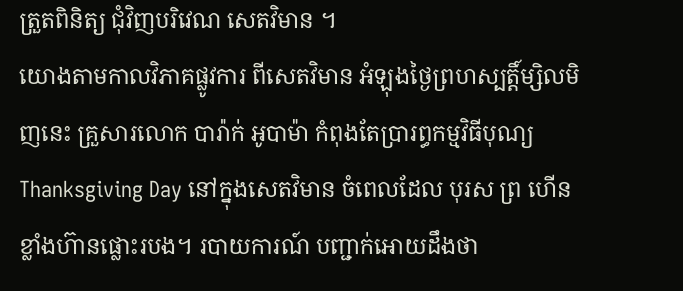ត្រួតពិនិត្យ ជុំវិញបរិវេណ សេតវិមាន ។
យោងតាមកាលវិភាគផ្លូវការ ពីសេតវិមាន អំឡុងថ្ងៃព្រហស្បត្តិ៍ម្សិលមិញនេះ គ្រួសារលោក បារ៉ាក់ អូបាម៉ា កំពុងតែប្រារព្ធកម្មវិធីបុណ្យ Thanksgiving Day នៅក្នុងសេតវិមាន ចំពេលដែល បុរស ព្រ ហើនខ្លាំងហ៊ានផ្លោះរបង។ របាយការណ៍ បញ្ជាក់អោយដឹងថា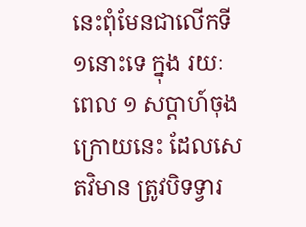នេះពុំមែនជាលើកទី ១នោះទេ ក្នុង រយៈពេល ១ សប្តាហ៍ចុងក្រោយនេះ ដែលសេតវិមាន ត្រូវបិទទ្វារ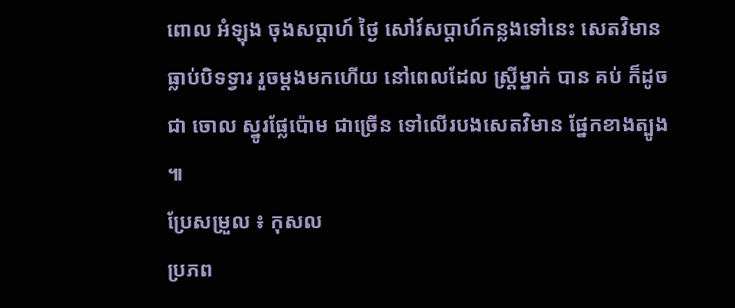ពោល អំឡុង ចុងសប្តាហ៍ ថ្ងៃ សៅរ៍សប្តាហ៍កន្លងទៅនេះ សេតវិមានធ្លាប់បិទទ្វារ រួចម្តងមកហើយ នៅពេលដែល ស្រ្តីម្នាក់ បាន គប់ ក៏ដូចជា ចោល ស្នូរផ្លែប៉ោម ជាច្រើន ទៅលើរបងសេតវិមាន ផ្នែកខាងត្បូង ៕
ប្រែសម្រួល ៖ កុសល
ប្រភព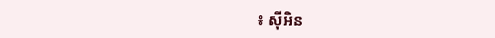៖ ស៊ីអិន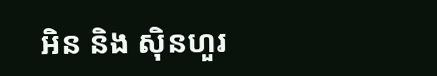អិន និង ស៊ិនហួរ